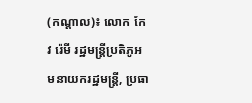(កណ្តាល)៖ លោក កែវ រ៉េមី រដ្ឋមន្ត្រីប្រតិភូអមនាយករដ្ឋមន្ត្រី, ប្រធា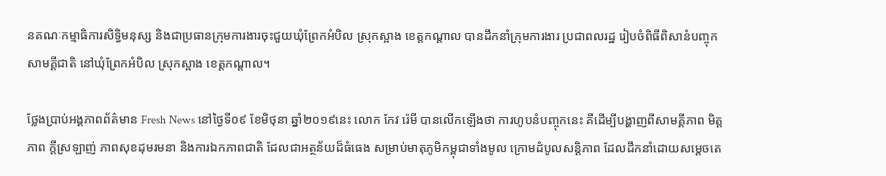នគណៈកម្មាធិការសិទ្ធិមនុស្ស និងជាប្រធានក្រុមការងារចុះជួយឃុំព្រែកអំបិល ស្រុកស្អាង ខេត្តកណ្តាល បានដឹកនាំក្រុមការងារ ប្រជាពលរដ្ឋ រៀបចំពិធីពិសានំបញ្ចុកសាមគ្គីជាតិ នៅឃុំព្រែកអំបិល ស្រុកស្អាង ខេត្តកណ្តាល។

ថ្លែងប្រាប់អង្គភាពព័ត៌មាន Fresh News នៅថ្ងៃទី០៩ ខែមិថុនា ឆ្នាំ២០១៩នេះ លោក កែវ រ៉េមី បានលើកឡើងថា ការហូបនំបញ្ចុកនេះ គឺដើម្បីបង្ហាញពីសាមគ្គីភាព មិត្តភាព ក្តីស្រឡាញ់ ភាពសុខដុមរមនា និងការឯកភាពជាតិ ដែលជាអត្ថន័យដ៏ធំធេង សម្រាប់មាតុភូមិកម្ពុជាទាំងមូល ក្រោមដំបូលសន្ដិភាព ដែលដឹកនាំដោយសម្ដេចតេ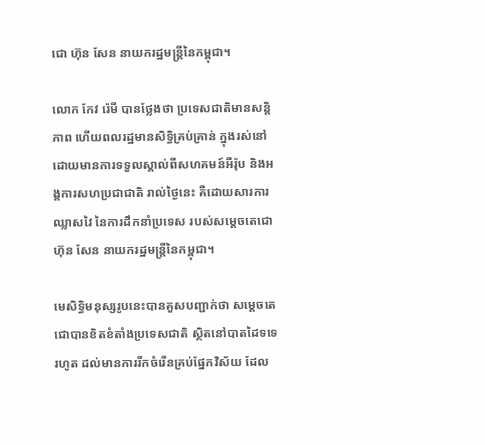ជោ ហ៊ុន សែន នាយករដ្ឋមន្ដ្រីនៃកម្ពុជា។

លោក កែវ រ៉េមី បានថ្លែងថា ប្រទេសជាតិមានសន្តិភាព ហើយពលរដ្ឋមានសិទ្ធិគ្រប់គ្រាន់ ក្នុងរស់នៅដោយមានការទទួលស្គាល់ពីសហគមន៍អឺរ៉ុប និងអង្គការសហប្រជាជាតិ រាល់ថ្ងៃនេះ គឺដោយសារការឈ្លាសវៃ នៃការដឹកនាំប្រទេស របស់សម្តេចតេជោ ហ៊ុន សែន នាយករដ្ឋមន្ដ្រីនៃកម្ពុជា។

មេសិទ្ធិមនុស្សរូបនេះបានគួសបញ្ជាក់ថា សម្ដេចតេជោបានខិតខំតាំងប្រទេសជាតិ ស្ថិតនៅបាតដៃទទេរហូត ដល់មានការរីកចំរើនគ្រប់ផ្នែកវិស័យ ដែល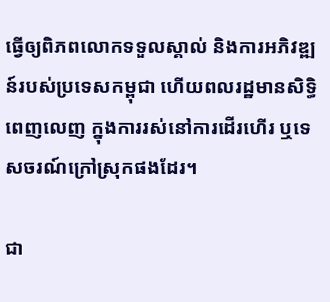ធ្វើឲ្យពិភពលោកទទួលស្គាល់ និងការអភិវឌ្ឍន៍របស់ប្រទេសកម្ពុជា ហើយពលរដ្ឋមានសិទ្ធិពេញលេញ ក្នុងការរស់នៅការដើរហើរ ឬទេសចរណ៍ក្រៅស្រុកផងដែរ។

ជា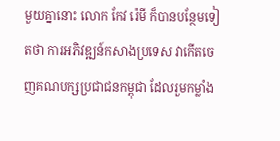មួយគ្នានោះ លោក កែវ រ៉េមី ក៏បានបន្ថែមទៀតថា ការអភិវឌ្ឍន៍កសាងប្រទេស វាកើតចេញគណបក្សប្រជាជនកម្ពុជា ដែលរួមកម្លាំង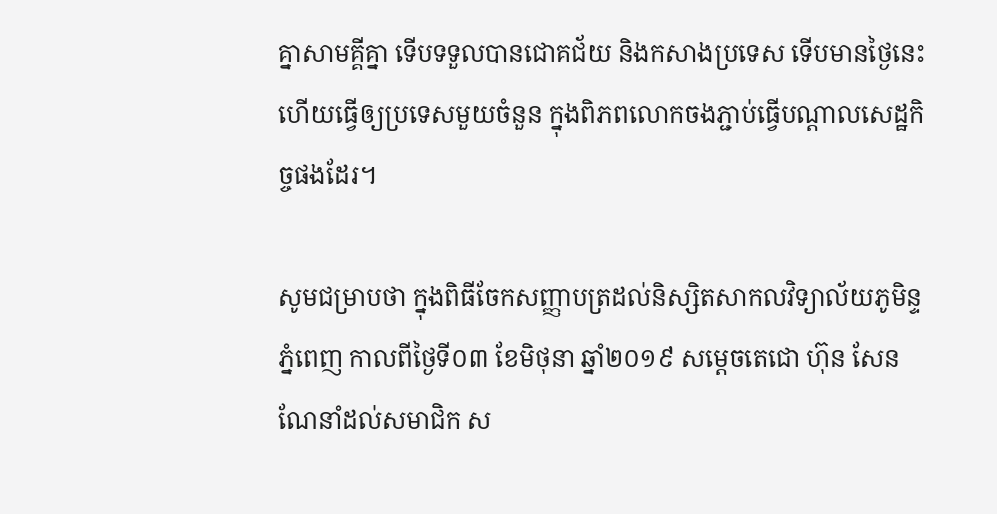គ្នាសាមគ្គីគ្នា ទើបទទួលបានជោគជ័យ និងកសាងប្រទេស ទើបមានថ្ងៃនេះ ហើយធ្វើឲ្យប្រទេសមួយចំនួន ក្នុងពិភពលោកចងភ្ជាប់ធ្វើបណ្តាលសេដ្ឋកិច្ចផងដែរ។

សូមជម្រាបថា ក្នុងពិធីចែកសញ្ញាបត្រដល់និស្សិតសាកលវិទ្យាល័យភូមិន្ទភ្នំពេញ កាលពីថ្ងៃទី០៣ ខែមិថុនា ឆ្នាំ២០១៩ សម្តេចតេជោ ហ៊ុន សែន ណែនាំដល់សមាជិក ស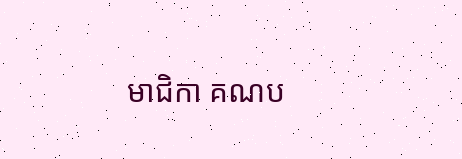មាជិកា គណប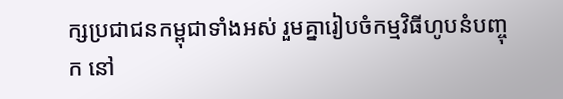ក្សប្រជាជនកម្ពុជាទាំងអស់ រួមគ្នារៀបចំកម្មវិធីហូបនំបញ្ចុក នៅ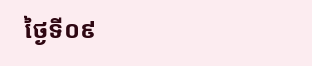ថ្ងៃទី០៩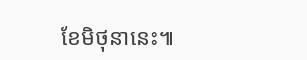ខែមិថុនានេះ៕